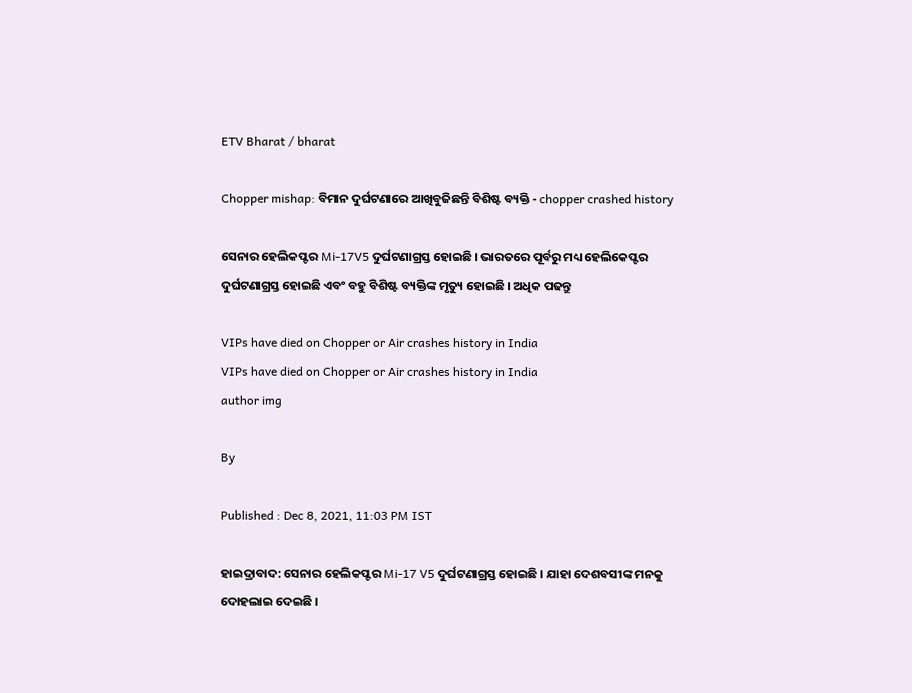ETV Bharat / bharat

Chopper mishap: ବିମାନ ଦୁର୍ଘଟଣାରେ ଆଖିବୁଜିଛନ୍ତି ବିଶିଷ୍ଟ ବ୍ୟକ୍ତି - chopper crashed history

ସେନାର ହେଲିକପ୍ଟର Mi-17V5 ଦୁର୍ଘଟଣାଗ୍ରସ୍ତ ହୋଇଛି । ଭାରତରେ ପୂର୍ବରୁ ମଧ୍ୟ ହେଲିକେପ୍ଟର ଦୁର୍ଘଟଣାଗ୍ରସ୍ତ ହୋଇଛି ଏବଂ ବହୁ ବିଶିଷ୍ଟ ବ୍ୟକ୍ତିଙ୍କ ମୃତ୍ୟୁ ହୋଇଛି । ଅଧିକ ପଢନ୍ତୁ

VIPs have died on Chopper or Air crashes history in India
VIPs have died on Chopper or Air crashes history in India
author img

By

Published : Dec 8, 2021, 11:03 PM IST

ହାଇଦ୍ରାବାଦ: ସେନାର ହେଲିକପ୍ଟର Mi-17 V5 ଦୁର୍ଘଟଣାଗ୍ରସ୍ତ ହୋଇଛି । ଯାହା ଦେଶବସୀଙ୍କ ମନକୁ ଦୋହଲାଇ ଦେଇଛି ।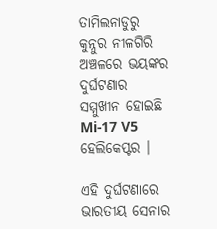ତାମିଲନାଡୁରୁ କୁନ୍ନୁର ନୀଳଗିରି ଅଞ୍ଚଳରେ ଭୟଙ୍କର ଦୁର୍ଘଟଣାର ସମ୍ମୁଖୀନ ହୋଇଛି Mi-17 V5 ହେଲିକେପ୍ଟର ।

ଏହି ଦୁର୍ଘଟଣାରେ ଭାରତୀୟ ସେନାର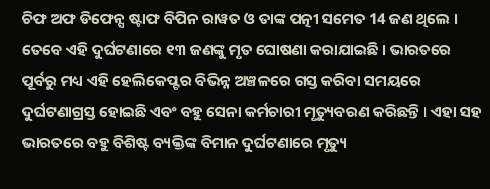ଚିଫ ଅଫ ଡିଫେନ୍ସ ଷ୍ଟାଫ ବିପିନ ରାୱତ ଓ ତାଙ୍କ ପତ୍ନୀ ସମେତ 14 ଜଣ ଥିଲେ । ତେବେ ଏହି ଦୁର୍ଘଟଣାରେ ୧୩ ଜଣଙ୍କୁ ମୃତ ଘୋଷଣା କରାଯାଇଛି । ଭାରତରେ ପୂର୍ବରୁ ମଧ୍ୟ ଏହି ହେଲିକେପ୍ଟର ବିଭିନ୍ନ ଅଞ୍ଚଳରେ ଗସ୍ତ କରିବା ସମୟରେ ଦୁର୍ଘଟଣାଗ୍ରସ୍ତ ହୋଇଛି ଏବଂ ବହୁ ସେନା କର୍ମଚାରୀ ମୃତ୍ୟୁବରଣ କରିଛନ୍ତି । ଏହା ସହ ଭାରତରେ ବହୁ ବିଶିଷ୍ଟ ବ୍ୟକ୍ତିଙ୍କ ବିମାନ ଦୁର୍ଘଟଣାରେ ମୃତ୍ୟୁ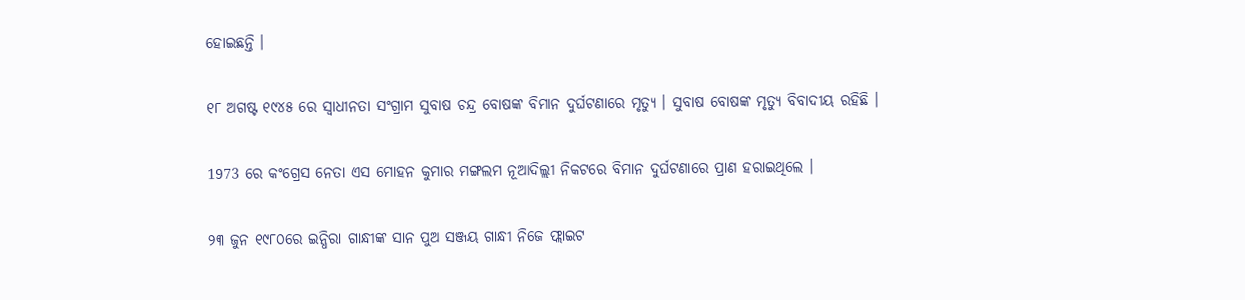ହୋଇଛନ୍ତି ।

୧୮ ଅଗଷ୍ଟ ୧୯୪୫ ରେ ସ୍ବାଧୀନତା ସଂଗ୍ରାମ ସୁବାଷ ଚନ୍ଦ୍ର ବୋଷଙ୍କ ବିମାନ ଦୁର୍ଘଟଣାରେ ମୃତ୍ୟୁ । ସୁବାଷ ବୋଷଙ୍କ ମୃତ୍ୟୁ ବିବାଦୀୟ ରହିଛି ।

1973 ରେ କଂଗ୍ରେସ ନେତା ଏସ ମୋହନ କୁମାର ମଙ୍ଗଲମ ନୂଆଦିଲ୍ଲୀ ନିକଟରେ ବିମାନ ଦୁର୍ଘଟଣାରେ ପ୍ରାଣ ହରାଇଥିଲେ ।

୨୩ ଜୁନ ୧୯୮୦ରେ ଇନ୍ଧିରା ଗାନ୍ଧୀଙ୍କ ସାନ ପୁଅ ସଞ୍ଜୟ ଗାନ୍ଧୀ ନିଜେ ଫ୍ଲାଇଟ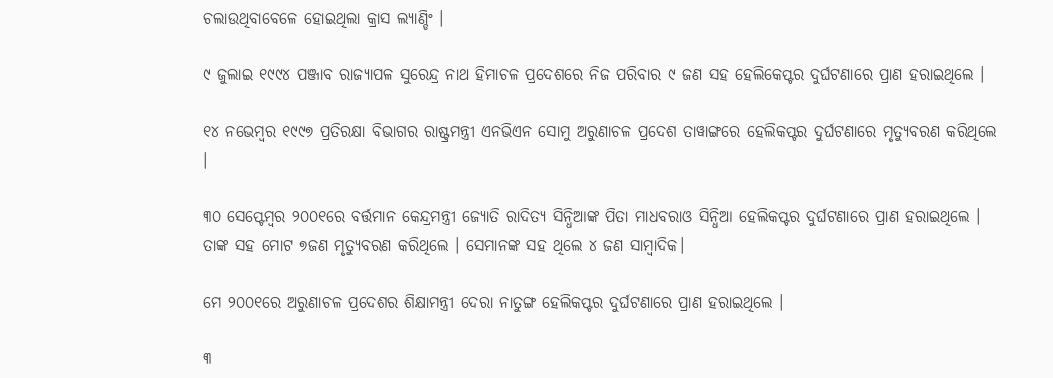ଚଲାଉଥିବାବେଳେ ହୋଇଥିଲା କ୍ରାସ ଲ୍ୟାଣ୍ଡିଂ ।

୯ ଜୁଲାଇ ୧୯୯୪ ପଞ୍ଜାବ ରାଜ୍ୟାପଳ ସୁରେନ୍ଦ୍ର ନାଥ ହିମାଚଳ ପ୍ରଦେଶରେ ନିଜ ପରିବାର ୯ ଜଣ ସହ ହେଲିକେପ୍ଟର ଦୁର୍ଘଟଣାରେ ପ୍ରାଣ ହରାଇଥିଲେ ।

୧୪ ନଭେମ୍ବର ୧୯୯୭ ପ୍ରତିରକ୍ଷା ବିଭାଗର ରାଷ୍ଟ୍ରମନ୍ତ୍ରୀ ଏନଭିଏନ ସୋମୁ ଅରୁଣାଚଳ ପ୍ରଦେଶ ତାୱାଙ୍ଗରେ ହେଲିକପ୍ଟର ଦୁର୍ଘଟଣାରେ ମୃତ୍ୟୁବରଣ କରିଥିଲେ ।

୩୦ ସେପ୍ଟେମ୍ବର ୨୦୦୧ରେ ବର୍ତ୍ତମାନ କେନ୍ଦ୍ରମନ୍ତ୍ରୀ ଜ୍ୟୋତି ରାଦିତ୍ୟ ସିନ୍ଧିଆଙ୍କ ପିତା ମାଧବରାଓ ସିନ୍ଧିଆ ହେଲିକପ୍ଟର ଦୁର୍ଘଟଣାରେ ପ୍ରାଣ ହରାଇଥିଲେ । ତାଙ୍କ ସହ ମୋଟ ୭ଜଣ ମୃତ୍ୟୁବରଣ କରିଥିଲେ । ସେମାନଙ୍କ ସହ ଥିଲେ ୪ ଜଣ ସାମ୍ବାଦିକ।

ମେ ୨୦୦୧ରେ ଅରୁଣାଚଳ ପ୍ରଦେଶର ଶିକ୍ଷାମନ୍ତ୍ରୀ ଦେରା ନାତୁଙ୍ଗ ହେଲିକପ୍ଟର ଦୁର୍ଘଟଣାରେ ପ୍ରାଣ ହରାଇଥିଲେ ।

୩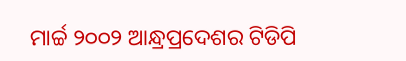ମାର୍ଚ୍ଚ ୨୦୦୨ ଆନ୍ଧ୍ରପ୍ରଦେଶର ଟିଡିପି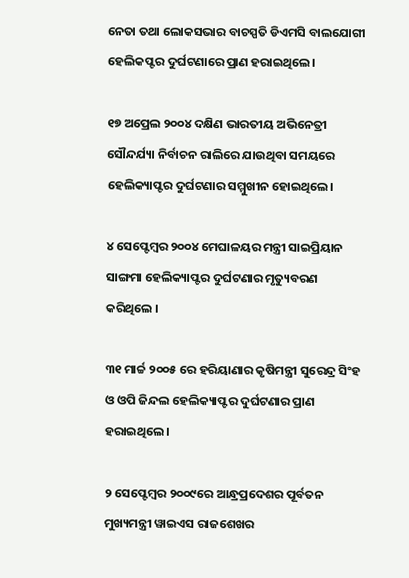ନେତା ତଥା ଲୋକସଭାର ବାଚସ୍ପତି ଡିଏମସି ବାଲଯୋଗୀ ହେଲିକପ୍ଟର ଦୁର୍ଘଟଣାରେ ପ୍ରାଣ ହରାଇଥିଲେ।

୧୭ ଅପ୍ରେଲ ୨୦୦୪ ଦକ୍ଷିଣ ଭାରତୀୟ ଅଭିନେତ୍ରୀ ସୌନ୍ଦର୍ଯ୍ୟା ନିର୍ବାଚନ ରାଲିରେ ଯାଉଥିବା ସମୟରେ ହେଲିକ୍ୟାପ୍ଟର ଦୁର୍ଘଟଣାର ସମ୍ମୁଖୀନ ହୋଇଥିଲେ।

୪ ସେପ୍ଟେମ୍ବର ୨୦୦୪ ମେଘାଳୟର ମନ୍ତ୍ରୀ ସାଇପ୍ରିୟାନ ସାଙ୍ଗମା ହେଲିକ୍ୟାପ୍ଟର ଦୁର୍ଘଟଣାର ମୃତ୍ୟୁବରଣ କରିଥିଲେ ।

୩୧ ମାର୍ଚ୍ଚ ୨୦୦୫ ରେ ହରିୟାଣାର କୃଷିମନ୍ତ୍ରୀ ସୁରେନ୍ଦ୍ର ସିଂହ ଓ ଓପି ଜିନ୍ଦଲ ହେଲିକ୍ୟାପ୍ଟର ଦୁର୍ଘଟଣାର ପ୍ରାଣ ହରାଇଥିଲେ ।

୨ ସେପ୍ଟେମ୍ବର ୨୦୦୯ରେ ଆନ୍ଧ୍ରପ୍ରଦେଶର ପୂର୍ବତନ ମୁଖ୍ୟମନ୍ତ୍ରୀ ୱାଇଏସ ରାଜଶେଖର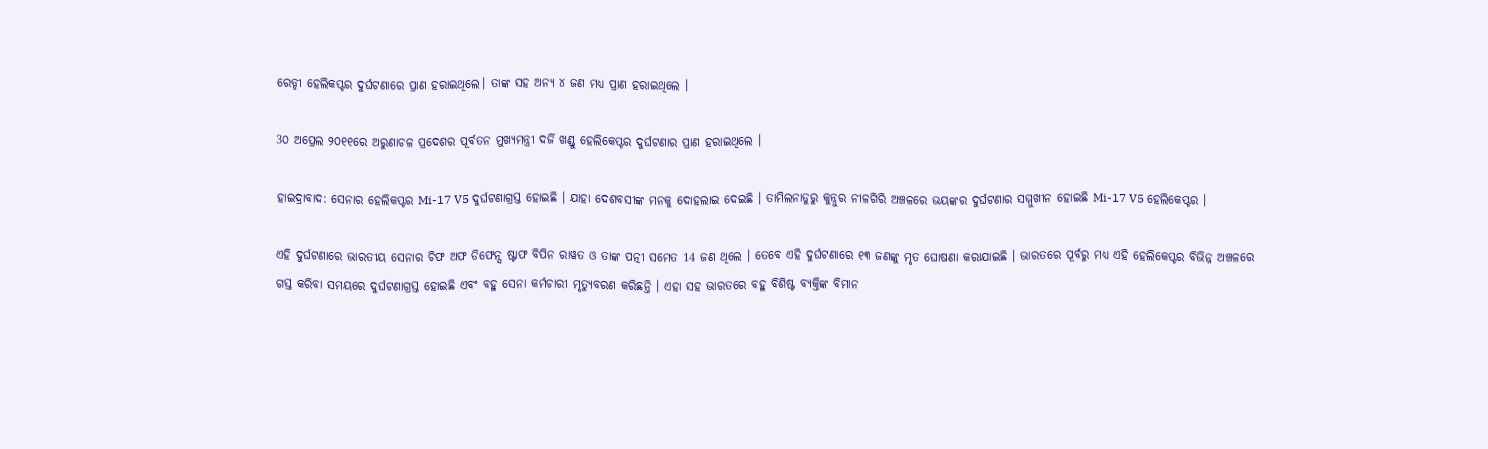ରେଡ୍ଡୀ ହେଲିକପ୍ଟର ଦୁର୍ଘଟଣାରେ ପ୍ରାଣ ହରାଇଥିଲେ। ତାଙ୍କ ସହ ଅନ୍ୟ ୪ ଜଣ ମଧ୍ୟ ପ୍ରାଣ ହରାଇଥିଲେ ।

3୦ ଅପ୍ରେଲ ୨୦୧୧ରେ ଅରୁଣାଚଳ ପ୍ରଦେଶର ପୂର୍ବତନ ମୁଖ୍ୟମନ୍ତ୍ରୀ ଦର୍ଜି ଖଣ୍ଡୁ ହେଲିକେପ୍ଟର ଦୁର୍ଘଟଣାର ପ୍ରାଣ ହରାଇଥିଲେ ।

ହାଇଦ୍ରାବାଦ: ସେନାର ହେଲିକପ୍ଟର Mi-17 V5 ଦୁର୍ଘଟଣାଗ୍ରସ୍ତ ହୋଇଛି । ଯାହା ଦେଶବସୀଙ୍କ ମନକୁ ଦୋହଲାଇ ଦେଇଛି । ତାମିଲନାଡୁରୁ କୁନ୍ନୁର ନୀଳଗିରି ଅଞ୍ଚଳରେ ଭୟଙ୍କର ଦୁର୍ଘଟଣାର ସମ୍ମୁଖୀନ ହୋଇଛି Mi-17 V5 ହେଲିକେପ୍ଟର ।

ଏହି ଦୁର୍ଘଟଣାରେ ଭାରତୀୟ ସେନାର ଚିଫ ଅଫ ଡିଫେନ୍ସ ଷ୍ଟାଫ ବିପିନ ରାୱତ ଓ ତାଙ୍କ ପତ୍ନୀ ସମେତ 14 ଜଣ ଥିଲେ । ତେବେ ଏହି ଦୁର୍ଘଟଣାରେ ୧୩ ଜଣଙ୍କୁ ମୃତ ଘୋଷଣା କରାଯାଇଛି । ଭାରତରେ ପୂର୍ବରୁ ମଧ୍ୟ ଏହି ହେଲିକେପ୍ଟର ବିଭିନ୍ନ ଅଞ୍ଚଳରେ ଗସ୍ତ କରିବା ସମୟରେ ଦୁର୍ଘଟଣାଗ୍ରସ୍ତ ହୋଇଛି ଏବଂ ବହୁ ସେନା କର୍ମଚାରୀ ମୃତ୍ୟୁବରଣ କରିଛନ୍ତି । ଏହା ସହ ଭାରତରେ ବହୁ ବିଶିଷ୍ଟ ବ୍ୟକ୍ତିଙ୍କ ବିମାନ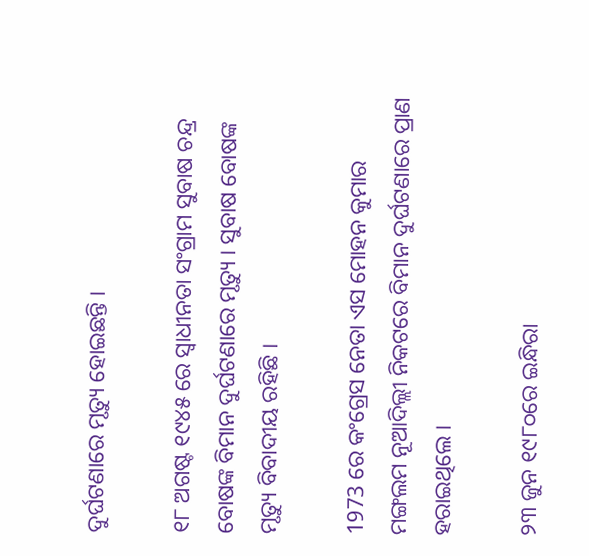ଦୁର୍ଘଟଣାରେ ମୃତ୍ୟୁ ହୋଇଛନ୍ତି ।

୧୮ ଅଗଷ୍ଟ ୧୯୪୫ ରେ ସ୍ବାଧୀନତା ସଂଗ୍ରାମ ସୁବାଷ ଚନ୍ଦ୍ର ବୋଷଙ୍କ ବିମାନ ଦୁର୍ଘଟଣାରେ ମୃତ୍ୟୁ । ସୁବାଷ ବୋଷଙ୍କ ମୃତ୍ୟୁ ବିବାଦୀୟ ରହିଛି ।

1973 ରେ କଂଗ୍ରେସ ନେତା ଏସ ମୋହନ କୁମାର ମଙ୍ଗଲମ ନୂଆଦିଲ୍ଲୀ ନିକଟରେ ବିମାନ ଦୁର୍ଘଟଣାରେ ପ୍ରାଣ ହରାଇଥିଲେ ।

୨୩ ଜୁନ ୧୯୮୦ରେ ଇନ୍ଧିରା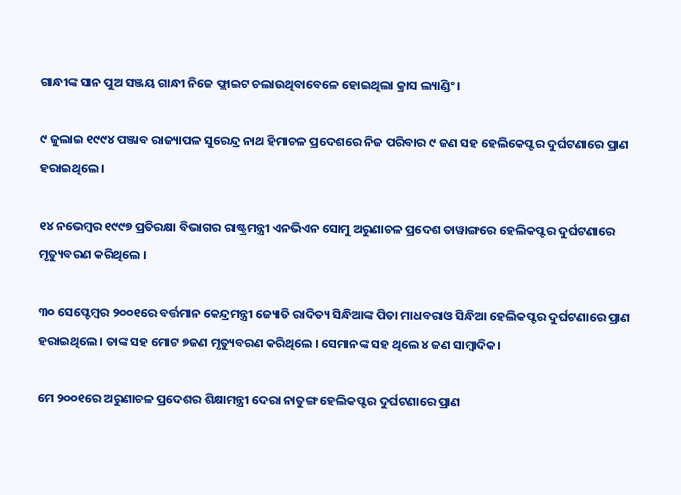ଗାନ୍ଧୀଙ୍କ ସାନ ପୁଅ ସଞ୍ଜୟ ଗାନ୍ଧୀ ନିଜେ ଫ୍ଲାଇଟ ଚଲାଉଥିବାବେଳେ ହୋଇଥିଲା କ୍ରାସ ଲ୍ୟାଣ୍ଡିଂ ।

୯ ଜୁଲାଇ ୧୯୯୪ ପଞ୍ଜାବ ରାଜ୍ୟାପଳ ସୁରେନ୍ଦ୍ର ନାଥ ହିମାଚଳ ପ୍ରଦେଶରେ ନିଜ ପରିବାର ୯ ଜଣ ସହ ହେଲିକେପ୍ଟର ଦୁର୍ଘଟଣାରେ ପ୍ରାଣ ହରାଇଥିଲେ ।

୧୪ ନଭେମ୍ବର ୧୯୯୭ ପ୍ରତିରକ୍ଷା ବିଭାଗର ରାଷ୍ଟ୍ରମନ୍ତ୍ରୀ ଏନଭିଏନ ସୋମୁ ଅରୁଣାଚଳ ପ୍ରଦେଶ ତାୱାଙ୍ଗରେ ହେଲିକପ୍ଟର ଦୁର୍ଘଟଣାରେ ମୃତ୍ୟୁବରଣ କରିଥିଲେ ।

୩୦ ସେପ୍ଟେମ୍ବର ୨୦୦୧ରେ ବର୍ତ୍ତମାନ କେନ୍ଦ୍ରମନ୍ତ୍ରୀ ଜ୍ୟୋତି ରାଦିତ୍ୟ ସିନ୍ଧିଆଙ୍କ ପିତା ମାଧବରାଓ ସିନ୍ଧିଆ ହେଲିକପ୍ଟର ଦୁର୍ଘଟଣାରେ ପ୍ରାଣ ହରାଇଥିଲେ । ତାଙ୍କ ସହ ମୋଟ ୭ଜଣ ମୃତ୍ୟୁବରଣ କରିଥିଲେ । ସେମାନଙ୍କ ସହ ଥିଲେ ୪ ଜଣ ସାମ୍ବାଦିକ।

ମେ ୨୦୦୧ରେ ଅରୁଣାଚଳ ପ୍ରଦେଶର ଶିକ୍ଷାମନ୍ତ୍ରୀ ଦେରା ନାତୁଙ୍ଗ ହେଲିକପ୍ଟର ଦୁର୍ଘଟଣାରେ ପ୍ରାଣ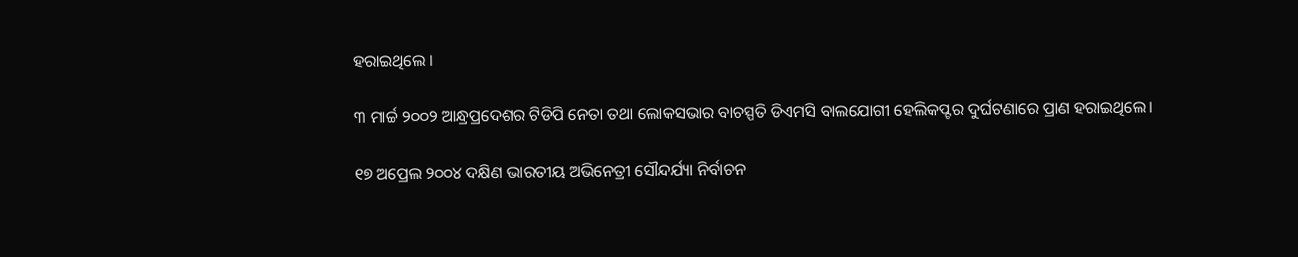ହରାଇଥିଲେ ।

୩ ମାର୍ଚ୍ଚ ୨୦୦୨ ଆନ୍ଧ୍ରପ୍ରଦେଶର ଟିଡିପି ନେତା ତଥା ଲୋକସଭାର ବାଚସ୍ପତି ଡିଏମସି ବାଲଯୋଗୀ ହେଲିକପ୍ଟର ଦୁର୍ଘଟଣାରେ ପ୍ରାଣ ହରାଇଥିଲେ।

୧୭ ଅପ୍ରେଲ ୨୦୦୪ ଦକ୍ଷିଣ ଭାରତୀୟ ଅଭିନେତ୍ରୀ ସୌନ୍ଦର୍ଯ୍ୟା ନିର୍ବାଚନ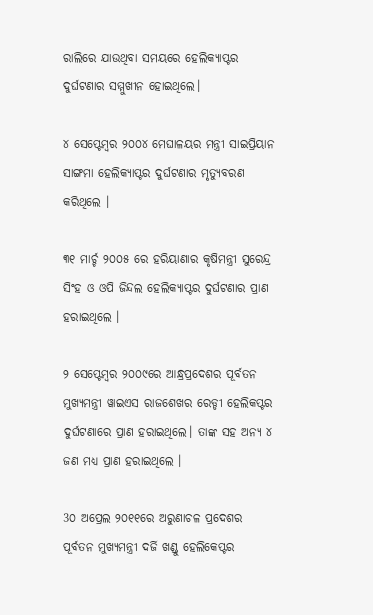ରାଲିରେ ଯାଉଥିବା ସମୟରେ ହେଲିକ୍ୟାପ୍ଟର ଦୁର୍ଘଟଣାର ସମ୍ମୁଖୀନ ହୋଇଥିଲେ।

୪ ସେପ୍ଟେମ୍ବର ୨୦୦୪ ମେଘାଳୟର ମନ୍ତ୍ରୀ ସାଇପ୍ରିୟାନ ସାଙ୍ଗମା ହେଲିକ୍ୟାପ୍ଟର ଦୁର୍ଘଟଣାର ମୃତ୍ୟୁବରଣ କରିଥିଲେ ।

୩୧ ମାର୍ଚ୍ଚ ୨୦୦୫ ରେ ହରିୟାଣାର କୃଷିମନ୍ତ୍ରୀ ସୁରେନ୍ଦ୍ର ସିଂହ ଓ ଓପି ଜିନ୍ଦଲ ହେଲିକ୍ୟାପ୍ଟର ଦୁର୍ଘଟଣାର ପ୍ରାଣ ହରାଇଥିଲେ ।

୨ ସେପ୍ଟେମ୍ବର ୨୦୦୯ରେ ଆନ୍ଧ୍ରପ୍ରଦେଶର ପୂର୍ବତନ ମୁଖ୍ୟମନ୍ତ୍ରୀ ୱାଇଏସ ରାଜଶେଖର ରେଡ୍ଡୀ ହେଲିକପ୍ଟର ଦୁର୍ଘଟଣାରେ ପ୍ରାଣ ହରାଇଥିଲେ। ତାଙ୍କ ସହ ଅନ୍ୟ ୪ ଜଣ ମଧ୍ୟ ପ୍ରାଣ ହରାଇଥିଲେ ।

3୦ ଅପ୍ରେଲ ୨୦୧୧ରେ ଅରୁଣାଚଳ ପ୍ରଦେଶର ପୂର୍ବତନ ମୁଖ୍ୟମନ୍ତ୍ରୀ ଦର୍ଜି ଖଣ୍ଡୁ ହେଲିକେପ୍ଟର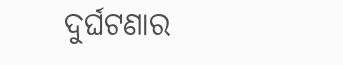ଦୁର୍ଘଟଣାର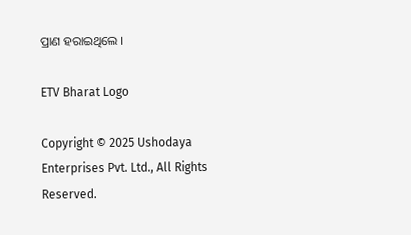ପ୍ରାଣ ହରାଇଥିଲେ ।

ETV Bharat Logo

Copyright © 2025 Ushodaya Enterprises Pvt. Ltd., All Rights Reserved.